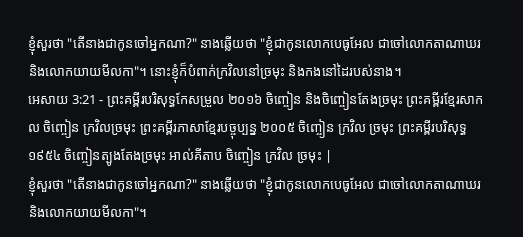ខ្ញុំសួរថា "តើនាងជាកូនចៅអ្នកណា?" នាងឆ្លើយថា "ខ្ញុំជាកូនលោកបេធូអែល ជាចៅលោកតាណាឃរ និងលោកយាយមីលកា"។ នោះខ្ញុំក៏បំពាក់ក្រវិលនៅច្រមុះ និងកងនៅដៃរបស់នាង។
អេសាយ 3:21 - ព្រះគម្ពីរបរិសុទ្ធកែសម្រួល ២០១៦ ចិញ្ចៀន និងចិញ្ចៀនតែងច្រមុះ ព្រះគម្ពីរខ្មែរសាកល ចិញ្ចៀន ក្រវិលច្រមុះ ព្រះគម្ពីរភាសាខ្មែរបច្ចុប្បន្ន ២០០៥ ចិញ្ចៀន ក្រវិល ច្រមុះ ព្រះគម្ពីរបរិសុទ្ធ ១៩៥៤ ចិញ្ចៀនត្បូងតែងច្រមុះ អាល់គីតាប ចិញ្ចៀន ក្រវិល ច្រមុះ |
ខ្ញុំសួរថា "តើនាងជាកូនចៅអ្នកណា?" នាងឆ្លើយថា "ខ្ញុំជាកូនលោកបេធូអែល ជាចៅលោកតាណាឃរ និងលោកយាយមីលកា"។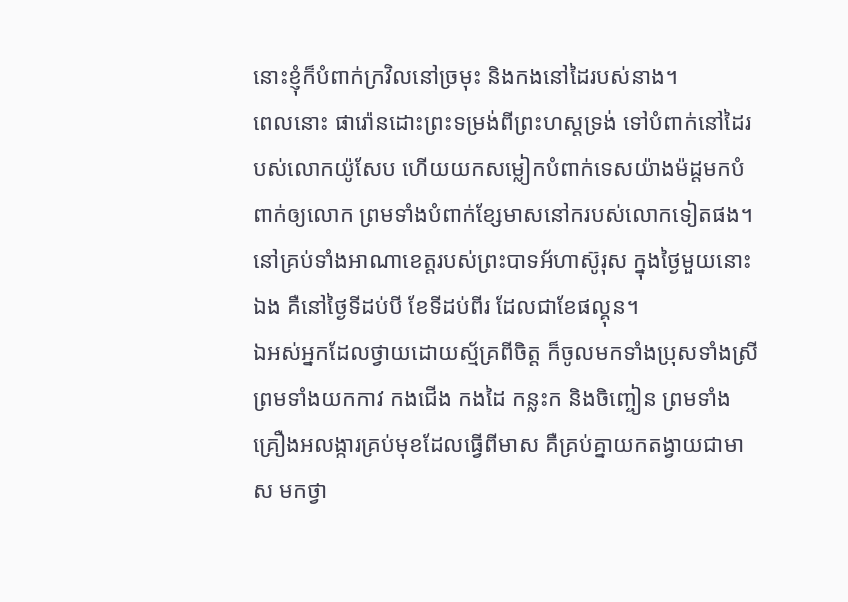នោះខ្ញុំក៏បំពាក់ក្រវិលនៅច្រមុះ និងកងនៅដៃរបស់នាង។
ពេលនោះ ផារ៉ោនដោះព្រះទម្រង់ពីព្រះហស្តទ្រង់ ទៅបំពាក់នៅដៃរបស់លោកយ៉ូសែប ហើយយកសម្លៀកបំពាក់ទេសយ៉ាងម៉ដ្តមកបំពាក់ឲ្យលោក ព្រមទាំងបំពាក់ខ្សែមាសនៅករបស់លោកទៀតផង។
នៅគ្រប់ទាំងអាណាខេត្តរបស់ព្រះបាទអ័ហាស៊ូរុស ក្នុងថ្ងៃមួយនោះឯង គឺនៅថ្ងៃទីដប់បី ខែទីដប់ពីរ ដែលជាខែផល្គុន។
ឯអស់អ្នកដែលថ្វាយដោយស្ម័គ្រពីចិត្ត ក៏ចូលមកទាំងប្រុសទាំងស្រី ព្រមទាំងយកកាវ កងជើង កងដៃ កន្លះក និងចិញ្ចៀន ព្រមទាំងគ្រឿងអលង្ការគ្រប់មុខដែលធ្វើពីមាស គឺគ្រប់គ្នាយកតង្វាយជាមាស មកថ្វា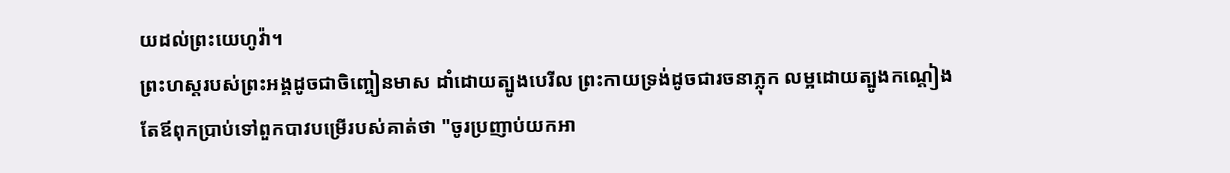យដល់ព្រះយេហូវ៉ា។
ព្រះហស្តរបស់ព្រះអង្គដូចជាចិញ្ចៀនមាស ដាំដោយត្បូងបេរីល ព្រះកាយទ្រង់ដូចជារចនាភ្លុក លម្អដោយត្បូងកណ្ដៀង
តែឪពុកប្រាប់ទៅពួកបាវបម្រើរបស់គាត់ថា "ចូរប្រញាប់យកអា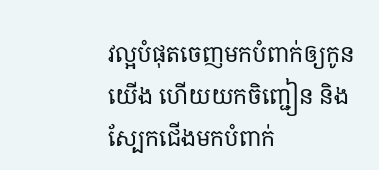វល្អបំផុតចេញមកបំពាក់ឲ្យកូនយើង ហើយយកចិញ្ជៀន និងស្បែកជើងមកបំពាក់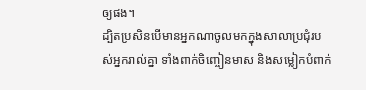ឲ្យផង។
ដ្បិតប្រសិនបើមានអ្នកណាចូលមកក្នុងសាលាប្រជុំរបស់អ្នករាល់គ្នា ទាំងពាក់ចិញ្ចៀនមាស និងសម្លៀកបំពាក់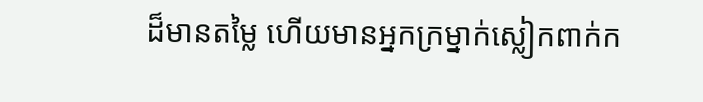ដ៏មានតម្លៃ ហើយមានអ្នកក្រម្នាក់ស្លៀកពាក់ក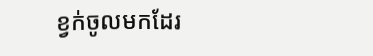ខ្វក់ចូលមកដែរ